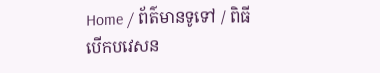Home / ព័ត៌មានទូទៅ / ពិធីបើកបវេសន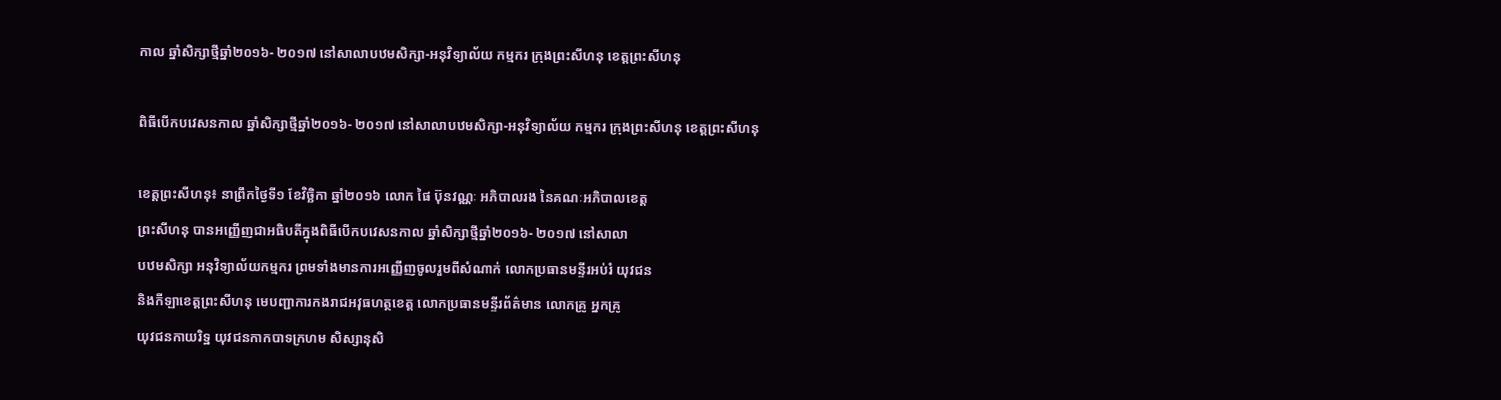កាល ឆ្នាំសិក្សាថ្មីឆ្នាំ២០១៦- ២០១៧ នៅសាលាបឋមសិក្សា-អនុវិទ្យាល័យ កម្មករ ក្រុងព្រះសីហនុ ខេត្តព្រះសីហនុ

ពិធីបើកបវេសនកាល ឆ្នាំសិក្សាថ្មីឆ្នាំ២០១៦- ២០១៧ នៅសាលាបឋមសិក្សា-អនុវិទ្យាល័យ កម្មករ ក្រុងព្រះសីហនុ ខេត្តព្រះសីហនុ

ខេត្តព្រះសីហនុ៖ នាព្រឹកថ្ងៃទី១ ខែវិច្ឆិកា ឆ្នាំ២០១៦ លោក ផៃ ប៊ុនវណ្ណៈ អភិបាលរង នៃគណៈអភិបាលខេត្ត
ព្រះសីហនុ បានអញ្ញើញជាអធិបតីក្នុងពិធីបើកបវេសនកាល ឆ្នាំសិក្សាថ្មីឆ្នាំ២០១៦- ២០១៧ នៅសាលា
បឋមសិក្សា អនុវិទ្យាល័យកម្មករ ព្រមទាំងមានការអញ្ញើញចូលរួមពីសំណាក់ លោកប្រធានមន្ទីរអប់រំ យុវជន
និងកីឡាខេត្តព្រះសីហនុ មេបញ្ជាការកងរាជអវុធហត្ថខេត្ត លោកប្រធានមន្ទីរព័ត៌មាន លោកគ្រូ អ្នកគ្រូ
យុវជនកាយរិទ្ឋ យុវជនកាកបាទក្រហម សិស្សានុសិ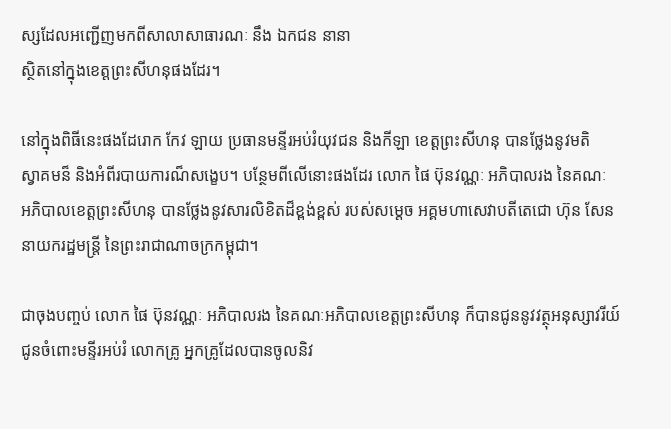ស្សដែលអញ្ជើញមកពីសាលាសាធារណៈ នឹង ឯកជន នានា
ស្ថិតនៅក្នុងខេត្តព្រះសីហនុផងដែរ។

នៅក្នុងពិធីនេះផងដែរោក កែវ ឡាយ ប្រធានមន្ទីរអប់រំយុវជន និងកីឡា ខេត្តព្រះសីហនុ បានថ្លែងនូវមតិ
ស្វាគមន៏ និងអំពីរបាយការណ៏សង្ខេប។ បន្ថែមពីលើនោះផងដែរ លោក ផៃ ប៊ុនវណ្ណៈ អភិបាលរង នៃគណៈ
អភិបាលខេត្តព្រះសីហនុ បានថ្លែងនូវសារលិខិតដ៏ខ្ពង់ខ្ពស់ របស់សម្តេច អគ្គមហាសេវាបតីតេជោ ហ៊ុន សែន
នាយករដ្ឋមន្រ្តី នៃព្រះរាជាណាចក្រកម្ពុជា។

ជាចុងបញ្ចប់ លោក ផៃ ប៊ុនវណ្ណៈ អភិបាលរង នៃគណៈអភិបាលខេត្តព្រះសីហនុ ក៏បានជូននូវវត្ថុអនុស្សាវរីយ៍
ជូនចំពោះមន្ទីរអប់រំ លោកគ្រូ អ្នកគ្រូដែលបានចូលនិវ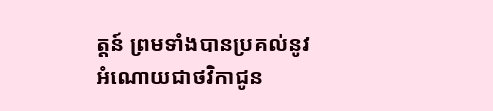ត្តន៍ ព្រមទាំងបានប្រគល់នូវអំណោយជាថវិកាជូន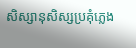សិស្សានុសិស្សប្រគុំភ្លេង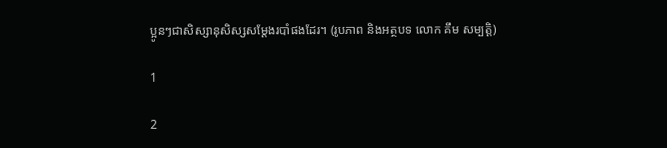ប្អូនៗជាសិស្សានុសិស្សសម្តែងរបាំផងដែរ។ (រូបភាព និងអត្ថបទ លោក គឹម សម្បត្តិ)

1

2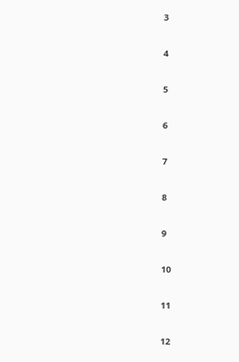3

4

5

6

7

8

9

10

11

12